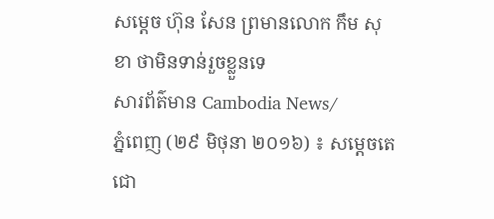សម្ដេច ហ៊ុន សែន ព្រមានលោក កឹម សុខា ថាមិនទាន់រួចខ្លួនទេ
សារព័ត៌មាន Cambodia News/
ភ្នំពេញ (២៩ មិថុនា ២០១៦) ៖ សម្ដេចតេជោ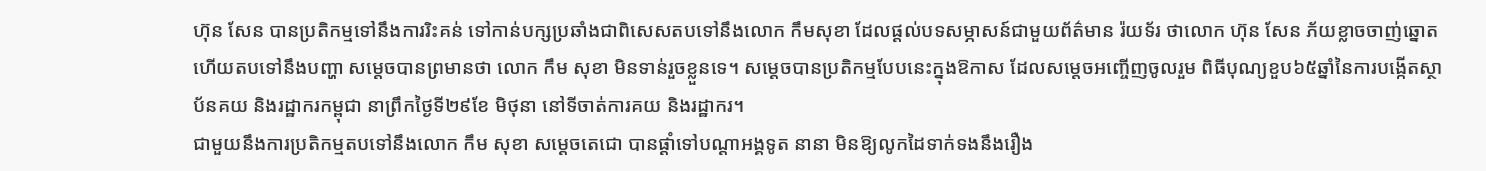ហ៊ុន សែន បានប្រតិកម្មទៅនឹងការរិះគន់ ទៅកាន់បក្សប្រឆាំងជាពិសេសតបទៅនឹងលោក កឹមសុខា ដែលផ្ដល់បទសម្ភាសន៍ជាមួយព័ត៌មាន រ៉យទ័រ ថាលោក ហ៊ុន សែន ភ័យខ្លាចចាញ់ឆ្នោត ហើយតបទៅនឹងបញ្ហា សម្ដេចបានព្រមានថា លោក កឹម សុខា មិនទាន់រួចខ្លួនទេ។ សម្តេចបានប្រតិកម្មបែបនេះក្នុងឱកាស ដែលសម្តេចអញ្ចើញចូលរួម ពិធីបុណ្យខួប៦៥ឆ្នាំនៃការបង្កើតស្ថាប័នគយ និងរដ្ឋាករកម្ពុជា នាព្រឹកថ្ងៃទី២៩ខែ មិថុនា នៅទីចាត់ការគយ និងរដ្ឋាករ។
ជាមួយនឹងការប្រតិកម្មតបទៅនឹងលោក កឹម សុខា សម្ដេចតេជោ បានផ្ដាំទៅបណ្ដាអង្គទូត នានា មិនឱ្យលូកដៃទាក់ទងនឹងរឿង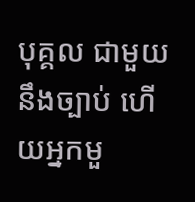បុគ្គល ជាមួយនឹងច្បាប់ ហើយអ្នកមួ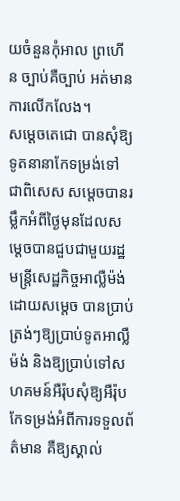យចំនួនកុំអាល ព្រហើន ច្បាប់គឺច្បាប់ អត់មានការលើកលែង។
សម្ដេចតេជោ បានសុំឱ្យទូតនានាកែទម្រង់ទៅ ជាពិសេស សម្ដេចបានរម្លឹកអំពីថ្ងៃមុនដែលសម្ដេចបានជួបជាមួយរដ្ឋមន្ត្រីសេដ្ឋកិច្ចអាល្លឺម៉ង់ ដោយសម្ដេច បានប្រាប់ត្រង់ៗឱ្យប្រាប់ទូតអាល្លឺម៉ង់ និងឱ្យប្រាប់ទៅសហគមន៍អឺរ៉ុបសុំឱ្យអឺរ៉ុបកែទម្រង់អំពីការទទួលព័ត៌មាន គឺឱ្យស្គាល់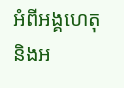អំពីអង្គហេតុ និងអ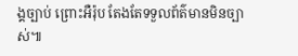ង្គច្បាប់ ព្រោះអឺរ៉ុប តែងតែទទួលព័ត៌មានមិនច្បាស់៕